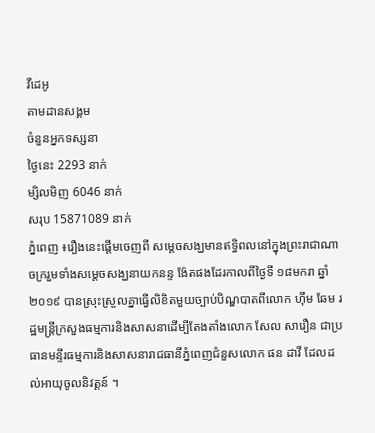វីដេអូ
តាមដានសង្គម
ចំនួនអ្នកទស្សនា
ថ្ងៃនេះ 2293 នាក់
ម្សិលមិញ 6046 នាក់
សរុប 15871089 នាក់
ភ្នំពេញ ៖រឿងនេះផ្តើមចេញពី សម្ដេចសង្ឃមានឥទ្ធិពលនៅក្នុងព្រះរាជាណាចក្ររួមទាំងសម្ដេចសង្ឃនាយកនន្ទ ង៉ែតផងដែរកាលពីថ្ងៃទី ១៨មករា ឆ្នាំ២០១៩ បានស្រុះស្រួលគ្នាធ្វើលិខិតមួយច្បាប់បិណ្ឌបាតពីលោក ហ៊ឹម ឆែម រដ្ឋមន្ដ្រីក្រសួងធម្មការនិងសាសនាដើម្បីតែងតាំងលោក សែល សារឿន ជាប្រធានមន្ទីរធម្មការនិងសាសនារាជធានីភ្នំពេញជំនួសលោក ផន ដាវី ដែលដល់អាយុចូលនិវត្តន៍ ។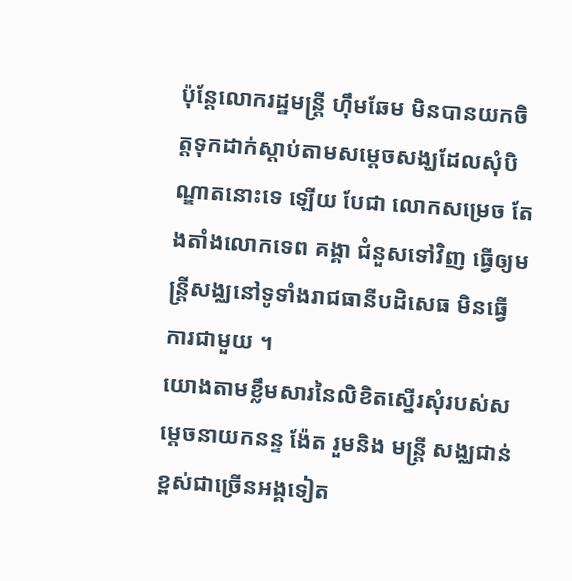ប៉ុន្ដែលោករដ្ឋមន្ដ្រី ហ៊ឹមឆែម មិនបានយកចិត្តទុកដាក់ស្ដាប់តាមសម្ដេចសង្ឃដែលសុំបិណ្ឌាតនោះទេ ឡើយ បែជា លោកសម្រេច តែងតាំងលោកទេព គង្គា ជំនួសទៅវិញ ធ្វើឲ្យមន្ត្រីសង្ឈនៅទូទាំងរាជធានីបដិសេធ មិនធ្វើការជាមួយ ។
យោងតាមខ្លឹមសារនៃលិខិតស្នើរសុំរបស់សម្ដេចនាយកនន្ទ ង៉ែត រួមនិង មន្ត្រី សង្ឈជាន់ខ្ពស់ជាច្រើនអង្គទៀត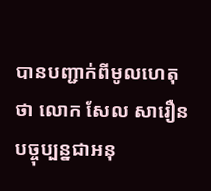បានបញ្ជាក់ពីមូលហេតុថា លោក សែល សារឿន បច្ចុប្បន្នជាអនុ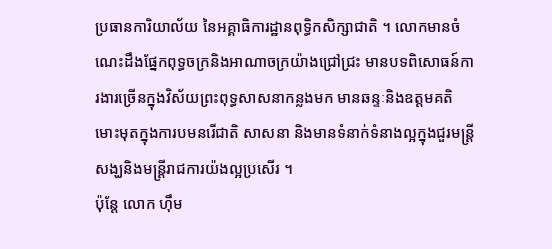ប្រធានការិយាល័យ នៃអគ្គាធិការដ្ឋានពុទ្ធិកសិក្សាជាតិ ។ លោកមានចំណេះដឹងផ្នែកពុទ្ធចក្រនិងអាណាចក្រយ៉ាងជ្រៅជ្រះ មានបទពិសោធន៍ការងារច្រើនក្នុងវិស័យព្រះពុទ្ធសាសនាកន្លងមក មានឆន្ទៈនិងឧត្តមគតិមោះមុតក្នុងការបមនរើជាតិ សាសនា និងមានទំនាក់ទំនាងល្អក្នុងជួរមន្ដ្រីសង្ឃនិងមន្ដ្រីរាជការយ៉ងល្អប្រសើរ ។
ប៉ុន្តែ លោក ហ៊ឹម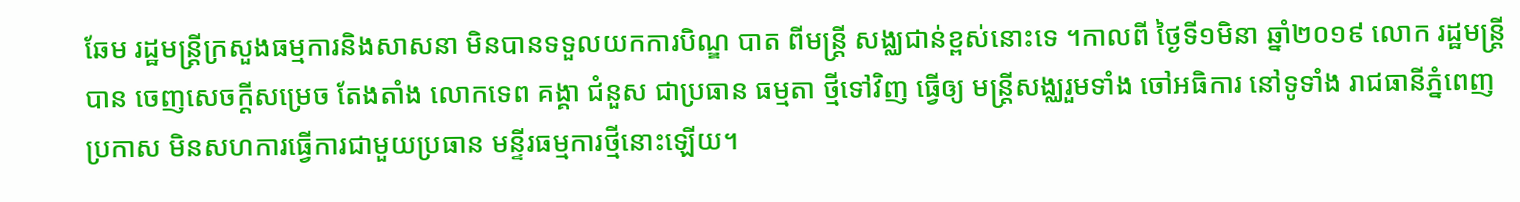ឆែម រដ្ឋមន្ដ្រីក្រសួងធម្មការនិងសាសនា មិនបានទទួលយកការបិណ្ឌ បាត ពីមន្ត្រី សង្ឈជាន់ខ្ពស់នោះទេ ។កាលពី ថ្ងៃទី១មិនា ឆ្នាំ២០១៩ លោក រដ្ឋមន្ត្រីបាន ចេញសេចក្តីសម្រេច តែងតាំង លោកទេព គង្គា ជំនួស ជាប្រធាន ធម្មតា ថ្មីទៅវិញ ធ្វើឲ្យ មន្ត្រីសង្ឈរួមទាំង ចៅអធិការ នៅទូទាំង រាជធានីភ្នំពេញ ប្រកាស មិនសហការធ្វើការជាមួយប្រធាន មន្ទីរធម្មការថ្មីនោះឡើយ។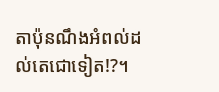តាប៉ុនណឹងអំពល់ដល់តេជោទៀត!?។